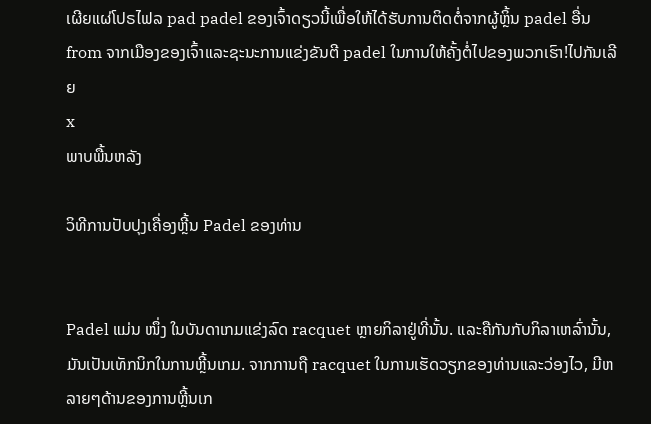ເຜີຍແຜ່ໂປຣໄຟລ pad padel ຂອງເຈົ້າດຽວນີ້ເພື່ອໃຫ້ໄດ້ຮັບການຕິດຕໍ່ຈາກຜູ້ຫຼິ້ນ padel ອື່ນ from ຈາກເມືອງຂອງເຈົ້າແລະຊະນະການແຂ່ງຂັນຕີ padel ໃນການໃຫ້ຄັ້ງຕໍ່ໄປຂອງພວກເຮົາ!ໄປກັນເລີຍ
x
ພາບພື້ນຫລັງ

ວິທີການປັບປຸງເຄື່ອງຫຼີ້ນ Padel ຂອງທ່ານ


Padel ແມ່ນ ໜຶ່ງ ໃນບັນດາເກມແຂ່ງລົດ racquet ຫຼາຍກິລາຢູ່ທີ່ນັ້ນ. ແລະຄືກັນກັບກິລາເຫລົ່ານັ້ນ, ມັນເປັນເທັກນິກໃນການຫຼີ້ນເກມ. ຈາກການຖື racquet ໃນການເຮັດວຽກຂອງທ່ານແລະວ່ອງໄວ, ມີຫລາຍໆດ້ານຂອງການຫຼີ້ນເກ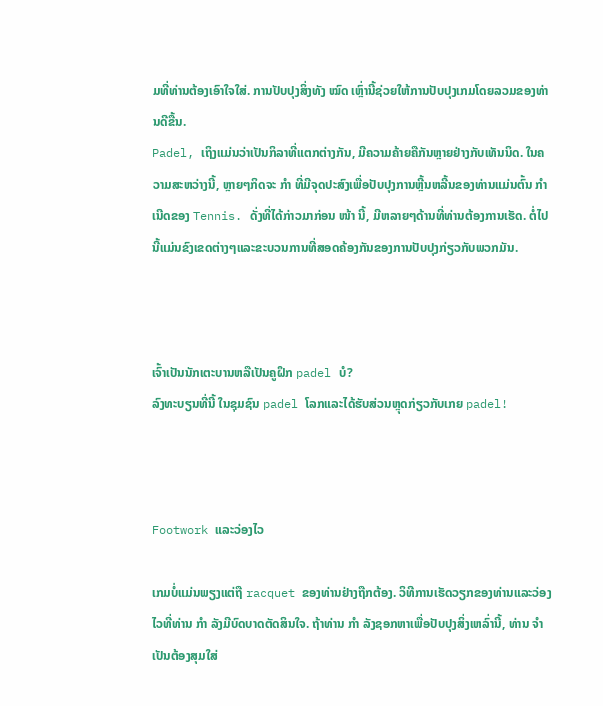ມທີ່ທ່ານຕ້ອງເອົາໃຈໃສ່. ການປັບປຸງສິ່ງທັງ ໝົດ ເຫຼົ່ານີ້ຊ່ວຍໃຫ້ການປັບປຸງເກມໂດຍລວມຂອງທ່ານດີຂື້ນ.
Padel, ເຖິງແມ່ນວ່າເປັນກິລາທີ່ແຕກຕ່າງກັນ, ມີຄວາມຄ້າຍຄືກັນຫຼາຍຢ່າງກັບເທັນນິດ. ໃນຄວາມສະຫວ່າງນີ້, ຫຼາຍໆກິດຈະ ກຳ ທີ່ມີຈຸດປະສົງເພື່ອປັບປຸງການຫຼີ້ນຫລີ້ນຂອງທ່ານແມ່ນຕົ້ນ ກຳ ເນີດຂອງ Tennis. ດັ່ງທີ່ໄດ້ກ່າວມາກ່ອນ ໜ້າ ນີ້, ມີຫລາຍໆດ້ານທີ່ທ່ານຕ້ອງການເຮັດ. ຕໍ່ໄປນີ້ແມ່ນຂົງເຂດຕ່າງໆແລະຂະບວນການທີ່ສອດຄ້ອງກັນຂອງການປັບປຸງກ່ຽວກັບພວກມັນ.



ເຈົ້າເປັນນັກເຕະບານຫລືເປັນຄູຝຶກ padel ບໍ?
ລົງທະບຽນທີ່ນີ້ ໃນຊຸມຊົນ padel ໂລກແລະໄດ້ຮັບສ່ວນຫຼຸດກ່ຽວກັບເກຍ padel!



Footwork ແລະວ່ອງໄວ

ເກມບໍ່ແມ່ນພຽງແຕ່ຖື racquet ຂອງທ່ານຢ່າງຖືກຕ້ອງ. ວິທີການເຮັດວຽກຂອງທ່ານແລະວ່ອງໄວທີ່ທ່ານ ກຳ ລັງມີບົດບາດຕັດສິນໃຈ. ຖ້າທ່ານ ກຳ ລັງຊອກຫາເພື່ອປັບປຸງສິ່ງເຫລົ່ານີ້, ທ່ານ ຈຳ ເປັນຕ້ອງສຸມໃສ່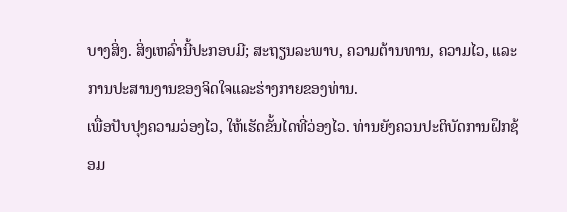ບາງສິ່ງ. ສິ່ງເຫລົ່ານີ້ປະກອບມີ; ສະຖຽນລະພາບ, ຄວາມຕ້ານທານ, ຄວາມໄວ, ແລະການປະສານງານຂອງຈິດໃຈແລະຮ່າງກາຍຂອງທ່ານ.
ເພື່ອປັບປຸງຄວາມວ່ອງໄວ, ໃຫ້ເຮັດຂັ້ນໄດທີ່ວ່ອງໄວ. ທ່ານຍັງຄວນປະຕິບັດການຝຶກຊ້ອມ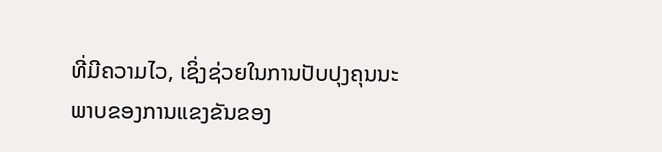ທີ່ມີຄວາມໄວ, ເຊິ່ງຊ່ວຍໃນການປັບປຸງຄຸນນະພາບຂອງການແຂງຂັນຂອງ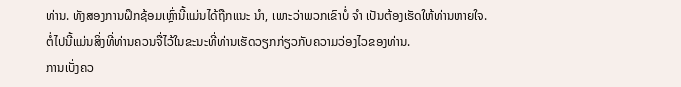ທ່ານ. ທັງສອງການຝຶກຊ້ອມເຫຼົ່ານີ້ແມ່ນໄດ້ຖືກແນະ ນຳ, ເພາະວ່າພວກເຂົາບໍ່ ຈຳ ເປັນຕ້ອງເຮັດໃຫ້ທ່ານຫາຍໃຈ.
ຕໍ່ໄປນີ້ແມ່ນສິ່ງທີ່ທ່ານຄວນຈື່ໄວ້ໃນຂະນະທີ່ທ່ານເຮັດວຽກກ່ຽວກັບຄວາມວ່ອງໄວຂອງທ່ານ.
ການເບັ່ງຄວ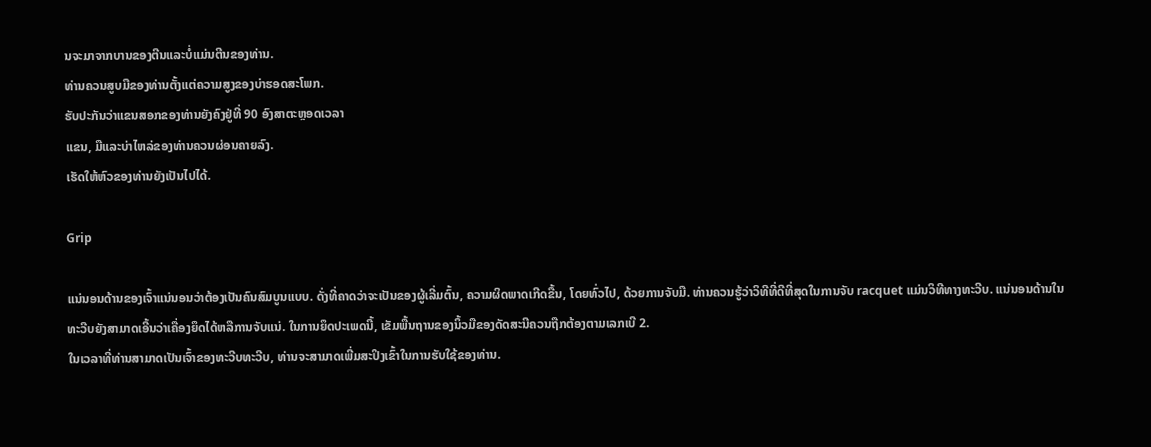ນຈະມາຈາກບານຂອງຕີນແລະບໍ່ແມ່ນຕີນຂອງທ່ານ.
ທ່ານຄວນສູບມືຂອງທ່ານຕັ້ງແຕ່ຄວາມສູງຂອງບ່າຮອດສະໂພກ.
ຮັບປະກັນວ່າແຂນສອກຂອງທ່ານຍັງຄົງຢູ່ທີ່ 90 ອົງສາຕະຫຼອດເວລາ
ແຂນ, ມືແລະບ່າໄຫລ່ຂອງທ່ານຄວນຜ່ອນຄາຍລົງ.
ເຮັດໃຫ້ຫົວຂອງທ່ານຍັງເປັນໄປໄດ້.

Grip

ແນ່ນອນດ້ານຂອງເຈົ້າແນ່ນອນວ່າຕ້ອງເປັນຄົນສົມບູນແບບ. ດັ່ງທີ່ຄາດວ່າຈະເປັນຂອງຜູ້ເລີ່ມຕົ້ນ, ຄວາມຜິດພາດເກີດຂື້ນ, ໂດຍທົ່ວໄປ, ດ້ວຍການຈັບມື. ທ່ານຄວນຮູ້ວ່າວິທີທີ່ດີທີ່ສຸດໃນການຈັບ racquet ແມ່ນວິທີທາງທະວີບ. ແນ່ນອນດ້ານໃນທະວີບຍັງສາມາດເອີ້ນວ່າເຄື່ອງຍຶດໄດ້ຫລືການຈັບແນ່. ໃນການຍຶດປະເພດນີ້, ເຂັມພື້ນຖານຂອງນິ້ວມືຂອງດັດສະນີຄວນຖືກຕ້ອງຕາມເລກເບີ 2.
ໃນເວລາທີ່ທ່ານສາມາດເປັນເຈົ້າຂອງທະວີບທະວີບ, ທ່ານຈະສາມາດເພີ່ມສະປິງເຂົ້າໃນການຮັບໃຊ້ຂອງທ່ານ.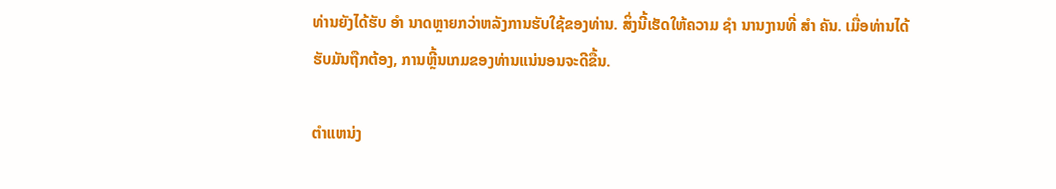ທ່ານຍັງໄດ້ຮັບ ອຳ ນາດຫຼາຍກວ່າຫລັງການຮັບໃຊ້ຂອງທ່ານ. ສິ່ງນີ້ເຮັດໃຫ້ຄວາມ ຊຳ ນານງານທີ່ ສຳ ຄັນ. ເມື່ອທ່ານໄດ້ຮັບມັນຖືກຕ້ອງ, ການຫຼີ້ນເກມຂອງທ່ານແນ່ນອນຈະດີຂື້ນ.

ຕໍາແຫນ່ງ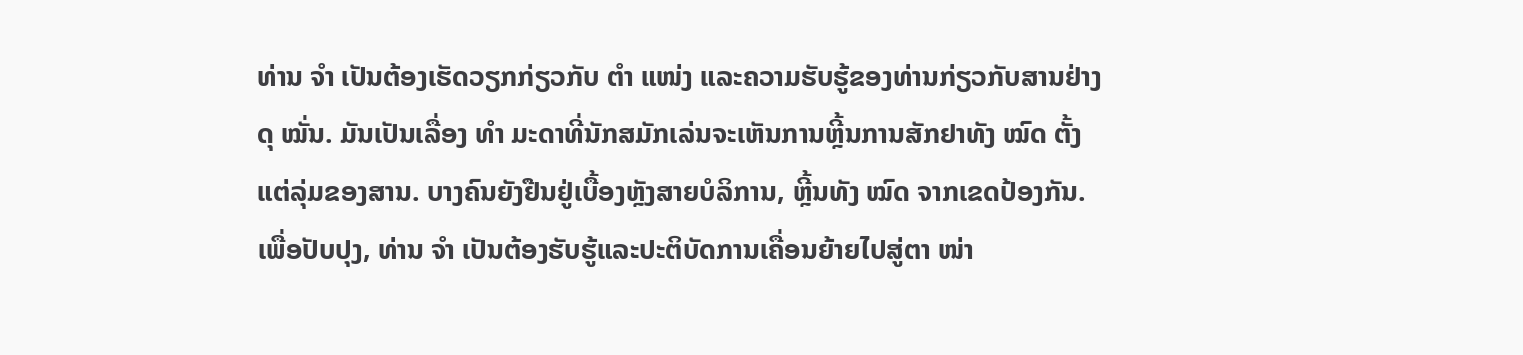ທ່ານ ຈຳ ເປັນຕ້ອງເຮັດວຽກກ່ຽວກັບ ຕຳ ແໜ່ງ ແລະຄວາມຮັບຮູ້ຂອງທ່ານກ່ຽວກັບສານຢ່າງດຸ ໝັ່ນ. ມັນເປັນເລື່ອງ ທຳ ມະດາທີ່ນັກສມັກເລ່ນຈະເຫັນການຫຼີ້ນການສັກຢາທັງ ໝົດ ຕັ້ງແຕ່ລຸ່ມຂອງສານ. ບາງຄົນຍັງຢືນຢູ່ເບື້ອງຫຼັງສາຍບໍລິການ, ຫຼີ້ນທັງ ໝົດ ຈາກເຂດປ້ອງກັນ. ເພື່ອປັບປຸງ, ທ່ານ ຈຳ ເປັນຕ້ອງຮັບຮູ້ແລະປະຕິບັດການເຄື່ອນຍ້າຍໄປສູ່ຕາ ໜ່າ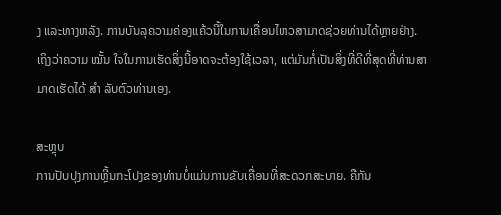ງ ແລະທາງຫລັງ. ການບັນລຸຄວາມຄ່ອງແຄ້ວນີ້ໃນການເຄື່ອນໄຫວສາມາດຊ່ວຍທ່ານໄດ້ຫຼາຍຢ່າງ.
ເຖິງວ່າຄວາມ ໝັ້ນ ໃຈໃນການເຮັດສິ່ງນີ້ອາດຈະຕ້ອງໃຊ້ເວລາ, ແຕ່ມັນກໍ່ເປັນສິ່ງທີ່ດີທີ່ສຸດທີ່ທ່ານສາມາດເຮັດໄດ້ ສຳ ລັບຕົວທ່ານເອງ.

ສະຫຼຸບ
ການປັບປຸງການຫຼີ້ນກະໂປງຂອງທ່ານບໍ່ແມ່ນການຂັບເຄື່ອນທີ່ສະດວກສະບາຍ. ຄືກັນ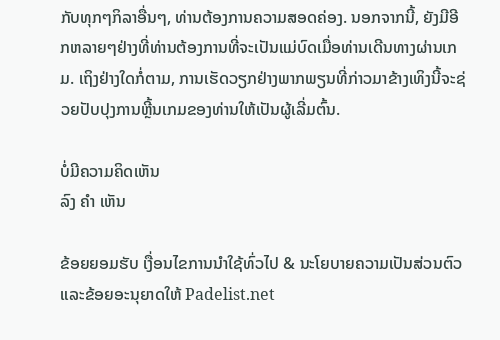ກັບທຸກໆກິລາອື່ນໆ, ທ່ານຕ້ອງການຄວາມສອດຄ່ອງ. ນອກຈາກນີ້, ຍັງມີອີກຫລາຍໆຢ່າງທີ່ທ່ານຕ້ອງການທີ່ຈະເປັນແມ່ບົດເມື່ອທ່ານເດີນທາງຜ່ານເກມ. ເຖິງຢ່າງໃດກໍ່ຕາມ, ການເຮັດວຽກຢ່າງພາກພຽນທີ່ກ່າວມາຂ້າງເທິງນີ້ຈະຊ່ວຍປັບປຸງການຫຼີ້ນເກມຂອງທ່ານໃຫ້ເປັນຜູ້ເລີ່ມຕົ້ນ.

ບໍ່ມີຄວາມຄິດເຫັນ
ລົງ ຄຳ ເຫັນ

ຂ້ອຍຍອມຮັບ ເງື່ອນໄຂການນໍາໃຊ້ທົ່ວໄປ & ນະໂຍບາຍຄວາມເປັນສ່ວນຕົວ ແລະຂ້ອຍອະນຸຍາດໃຫ້ Padelist.net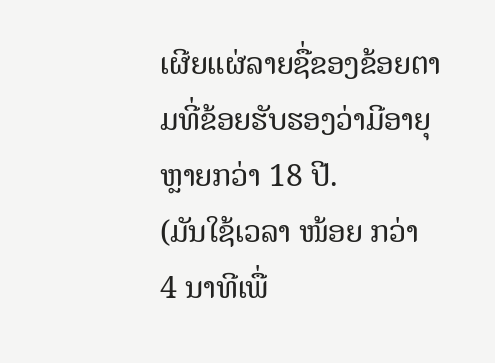ເຜີຍແຜ່ລາຍຊື່ຂອງຂ້ອຍຕາມທີ່ຂ້ອຍຮັບຮອງວ່າມີອາຍຸຫຼາຍກວ່າ 18 ປີ.
(ມັນໃຊ້ເວລາ ໜ້ອຍ ກວ່າ 4 ນາທີເພື່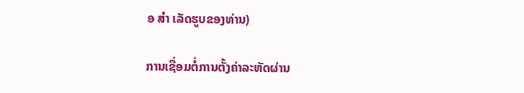ອ ສຳ ເລັດຮູບຂອງທ່ານ)

ການເຊື່ອມຕໍ່ການຕັ້ງຄ່າລະຫັດຜ່ານ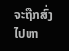ຈະຖືກສົ່ງໄປຫາ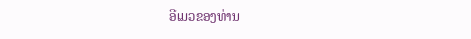ອີເມວຂອງທ່ານ